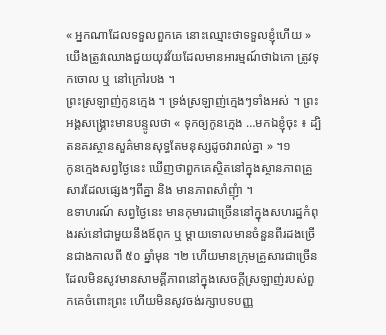« អ្នកណាដែលទទួលពួកគេ នោះឈ្មោះថាទទួលខ្ញុំហើយ »
យើងត្រូវឈោងជួយយុវវ័យដែលមានអារម្មណ៍ថាឯកោ ត្រូវទុកចោល ឬ នៅក្រៅរបង ។
ព្រះស្រឡាញ់កូនក្មេង ។ ទ្រង់ស្រឡាញ់ក្មេងៗទាំងអស់ ។ ព្រះអង្គសង្គ្រោះមានបន្ទូលថា « ទុកឲ្យកូនក្មេង …មកឯខ្ញុំចុះ ៖ ដ្បិតនគរស្ថានសួគ៌មានសុទ្ធតែមនុស្សដូចវារាល់គ្នា » ។១
កូនក្មេងសព្វថ្ងៃនេះ ឃើញថាពួកគេស្ថិតនៅក្នុងស្ថានភាពគ្រួសារដែលផ្សេងៗពីគ្នា និង មានភាពសាំញុំា ។
ឧទាហរណ៍ សព្វថ្ងៃនេះ មានកុមារជាច្រើននៅក្នុងសហរដ្ឋកំពុងរស់នៅជាមួយនឹងឪពុក ឬ ម្ដាយទោលមានចំនួនពីរដងច្រើនជាងកាលពី ៥០ ឆ្នាំមុន ។២ ហើយមានក្រុមគ្រួសារជាច្រើន ដែលមិនសូវមានសាមគ្គីភាពនៅក្នុងសេចក្ដីស្រឡាញ់របស់ពួកគេចំពោះព្រះ ហើយមិនសូវចង់រក្សាបទបញ្ញ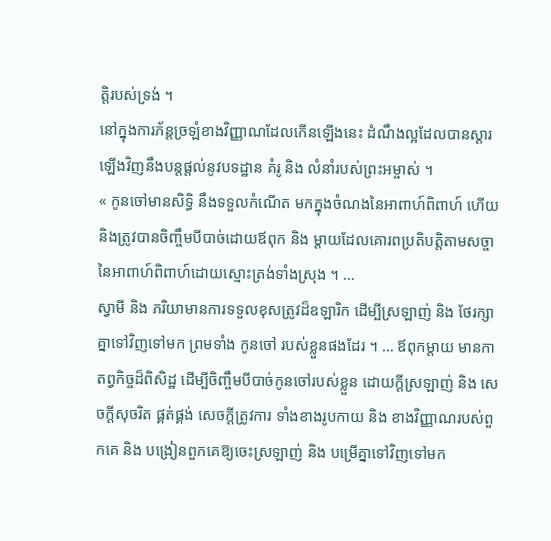ត្តិរបស់ទ្រង់ ។
នៅក្នុងការភ័ន្តច្រឡំខាងវិញ្ញាណដែលកើនឡើងនេះ ដំណឹងល្អដែលបានស្តារឡើងវិញនឹងបន្តផ្តល់នូវបទដ្ឋាន គំរូ និង លំនាំរបស់ព្រះអម្ចាស់ ។
« កូនចៅមានសិទ្ធិ នឹងទទួលកំណើត មកក្នុងចំណងនៃអាពាហ៍ពិពាហ៍ ហើយនិងត្រូវបានចិញ្ចឹមបីបាច់ដោយឪពុក និង ម្តាយដែលគោរពប្រតិបត្តិតាមសច្ចានៃអាពាហ៍ពិពាហ៍ដោយស្មោះត្រង់ទាំងស្រុង ។ …
ស្វាមី និង ភរិយាមានការទទួលខុសត្រូវដ៏ឧឡារិក ដើម្បីស្រឡាញ់ និង ថែរក្សាគ្នាទៅវិញទៅមក ព្រមទាំង កូនចៅ របស់ខ្លួនផងដែរ ។ … ឪពុកម្តាយ មានកាតព្វកិច្ចដ៏ពិសិដ្ឋ ដើម្បីចិញ្ចឹមបីបាច់កូនចៅរបស់ខ្លួន ដោយក្តីស្រឡាញ់ និង សេចក្តីសុចរិត ផ្គត់ផ្គង់ សេចក្តីត្រូវការ ទាំងខាងរូបកាយ និង ខាងវិញ្ញាណរបស់ពួកគេ និង បង្រៀនពួកគេឱ្យចេះស្រឡាញ់ និង បម្រើគ្នាទៅវិញទៅមក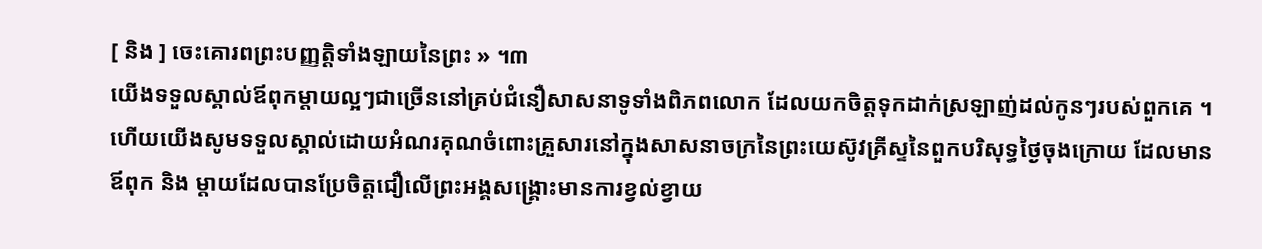[ និង ] ចេះគោរពព្រះបញ្ញត្តិទាំងឡាយនៃព្រះ » ។៣
យើងទទួលស្គាល់ឪពុកម្តាយល្អៗជាច្រើននៅគ្រប់ជំនឿសាសនាទូទាំងពិភពលោក ដែលយកចិត្តទុកដាក់ស្រឡាញ់ដល់កូនៗរបស់ពួកគេ ។ ហើយយើងសូមទទួលស្គាល់ដោយអំណរគុណចំពោះគ្រួសារនៅក្នុងសាសនាចក្រនៃព្រះយេស៊ូវគ្រីស្ទនៃពួកបរិសុទ្ធថ្ងៃចុងក្រោយ ដែលមានឪពុក និង ម្តាយដែលបានប្រែចិត្តជឿលើព្រះអង្គសង្គ្រោះមានការខ្វល់ខ្វាយ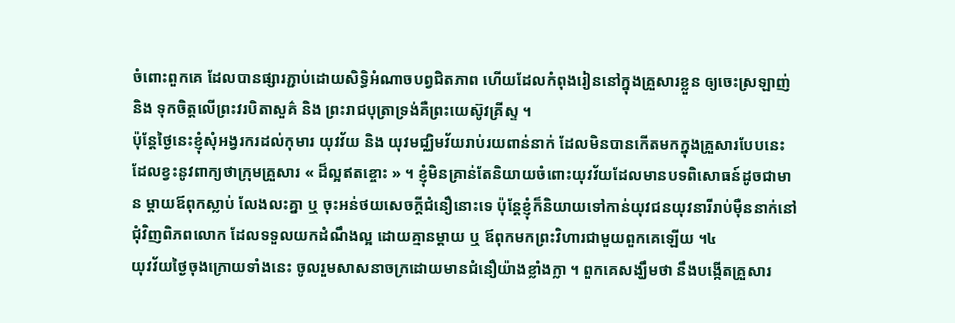ចំពោះពួកគេ ដែលបានផ្សារភ្ជាប់ដោយសិទ្ធិអំណាចបព្វជិតភាព ហើយដែលកំពុងរៀននៅក្នុងគ្រួសារខ្លួន ឲ្យចេះស្រឡាញ់ និង ទុកចិត្តលើព្រះវរបិតាសួគ៌ និង ព្រះរាជបុត្រាទ្រង់គឺព្រះយេស៊ូវគ្រីស្ទ ។
ប៉ុន្ដែថ្ងៃនេះខ្ញុំសុំអង្វរករដល់កុមារ យុវវ័យ និង យុវមជ្ឈិមវ័យរាប់រយពាន់នាក់ ដែលមិនបានកើតមកក្នុងគ្រួសារបែបនេះ ដែលខ្វះនូវពាក្យថាក្រុមគ្រួសារ « ដ៏ល្អឥតខ្ចោះ » ។ ខ្ញុំមិនគ្រាន់តែនិយាយចំពោះយុវវ័យដែលមានបទពិសោធន៍ដូចជាមាន ម្តាយឪពុកស្លាប់ លែងលះគ្នា ឬ ចុះអន់ថយសេចក្តីជំនឿនោះទេ ប៉ុន្តែខ្ញុំក៏និយាយទៅកាន់យុវជនយុវនារីរាប់ម៉ឺននាក់នៅជុំវិញពិភពលោក ដែលទទួលយកដំណឹងល្អ ដោយគ្មានម្តាយ ឬ ឪពុកមកព្រះវិហារជាមួយពួកគេឡើយ ។៤
យុវវ័យថ្ងៃចុងក្រោយទាំងនេះ ចូលរួមសាសនាចក្រដោយមានជំនឿយ៉ាងខ្លាំងក្លា ។ ពួកគេសង្ឃឹមថា នឹងបង្កើតគ្រួសារ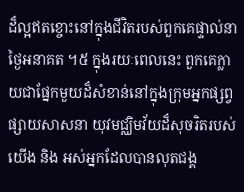ដ៏ល្អឥតខ្ចោះនៅក្នុងជីវិតរបស់ពួកគេផ្ទាល់នាថ្ងៃអនាគត ។៥ ក្នុងរយៈពេលនេះ ពួកគេក្លាយជាផ្នែកមួយដ៏សំខាន់នៅក្នុងក្រុមអ្នកផ្សព្វផ្សាយសាសនា យុវមជ្ឈិមវ័យដ៏សុចរិតរបស់យើង និង អស់អ្នកដែលបានលុតជង្គ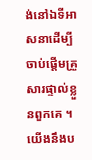ង់នៅឯទីអាសនាដើម្បីចាប់ផ្តើមគ្រួសារផ្ទាល់ខ្លួនពួកគេ ។
យើងនឹងប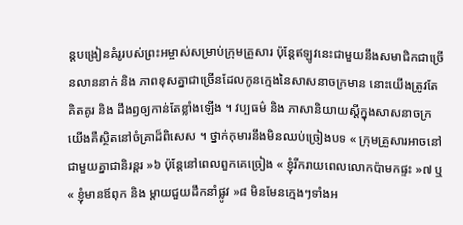ន្តបង្រៀនគំរូរបស់ព្រះអម្ចាស់សម្រាប់ក្រុមគ្រួសារ ប៉ុន្តែឥឡូវនេះជាមួយនឹងសមាជិកជាច្រើនលាននាក់ និង ភាពខុសគ្នាជាច្រើនដែលកូនក្មេងនៃសាសនាចក្រមាន នោះយើងត្រូវតែគិតគូរ និង ដឹងឭឲ្យកាន់តែខ្លាំងឡើង ។ វប្បធម៌ និង ភាសានិយាយស្តីក្នុងសាសនាចក្រយើងគឺស្ថិតនៅចំគ្រាដ៏ពិសេស ។ ថ្នាក់កុមារនឹងមិនឈប់ច្រៀងបទ « ក្រុមគ្រួសារអាចនៅជាមួយគ្នាជានិរន្តរ »៦ ប៉ុន្តែនៅពេលពួកគេច្រៀង « ខ្ញុំរីករាយពេលលោកប៉ាមកផ្ទះ »៧ ឬ « ខ្ញុំមានឪពុក និង ម្តាយជួយដឹកនាំផ្លូវ »៨ មិនមែនក្មេងៗទាំងអ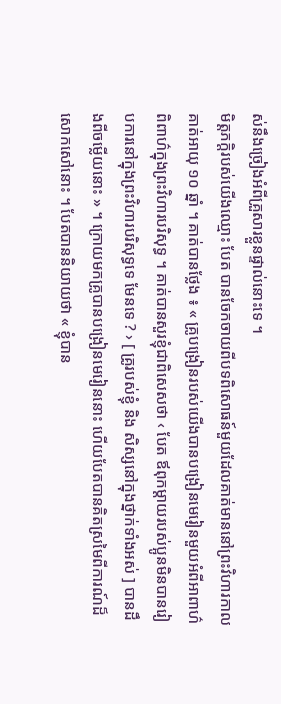ស់នឹងច្រៀងអំពីគ្រួសារខ្លួនផ្ទាល់នោះទេ ។
មិត្តភក្តិរបស់យើងឈ្មោះ បែត បានចែកចាយពីបទពិសោធន៍មួយដែលគាត់មាននៅព្រះវិហារកាលគាត់អាយុ ១០ ឆ្នាំ ។ គាត់បានថ្លែង ៖ « គ្រូបង្រៀនរបស់យើងបានបង្រៀនមេរៀនមួយអំពីអាពាហ៌ពិពាហ៌ក្នុងព្រះវិហារបរិសុទ្ធ ។ គាត់បានសួរខ្ញុំជាពិសេសថា ‹ បែត ឪពុកម្តាយរបស់ប្អូនមិនបានរៀបការនៅក្នុងព្រះវិហារបរិសុទ្ធទេ មែនទេ ? › [ គ្រូរបស់ខ្ញុំ និង សិស្សនៅក្នុងថ្នាក់ទាំងអស់ ] បានដឹងពីចម្លើយនោះ » ។ ក្រោយមកគ្រូបានបង្រៀនមេរៀននោះ ហើយបែតបានគិតស្រមៃពីការណ៍ដ៏សោកសៅនោះ ។ បែតបាននិយាយថា « ខ្ញុំបាន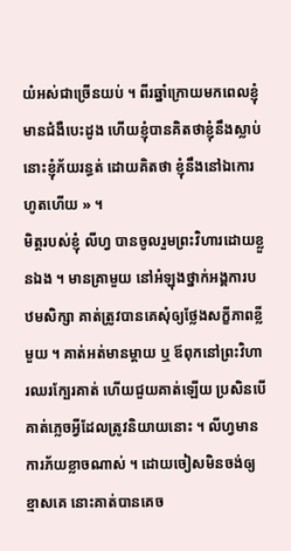យំអស់ជាច្រើនយប់ ។ ពីរឆ្នាំក្រោយមកពេលខ្ញុំមានជំងឺបេះដូង ហើយខ្ញុំបានគិតថាខ្ញុំនឹងស្លាប់ នោះខ្ញុំភ័យរន្ធត់ ដោយគិតថា ខ្ញុំនឹងនៅឯកោរហូតហើយ » ។
មិត្តរបស់ខ្ញុំ លីហ្វ បានចូលរួមព្រះវិហារដោយខ្លួនឯង ។ មានគ្រាមួយ នៅអំឡុងថ្នាក់អង្គការបឋមសិក្សា គាត់ត្រូវបានគេសុំឲ្យថ្លែងសក្ខីភាពខ្លីមួយ ។ គាត់អត់មានម្តាយ ឬ ឪពុកនៅព្រះវិហារឈរក្បែរគាត់ ហើយជួយគាត់ឡើយ ប្រសិនបើគាត់ភ្លេចអ្វីដែលត្រូវនិយាយនោះ ។ លីហ្វមានការភ័យខ្លាចណាស់ ។ ដោយចៀសមិនចង់ឲ្យខ្មាសគេ នោះគាត់បានគេច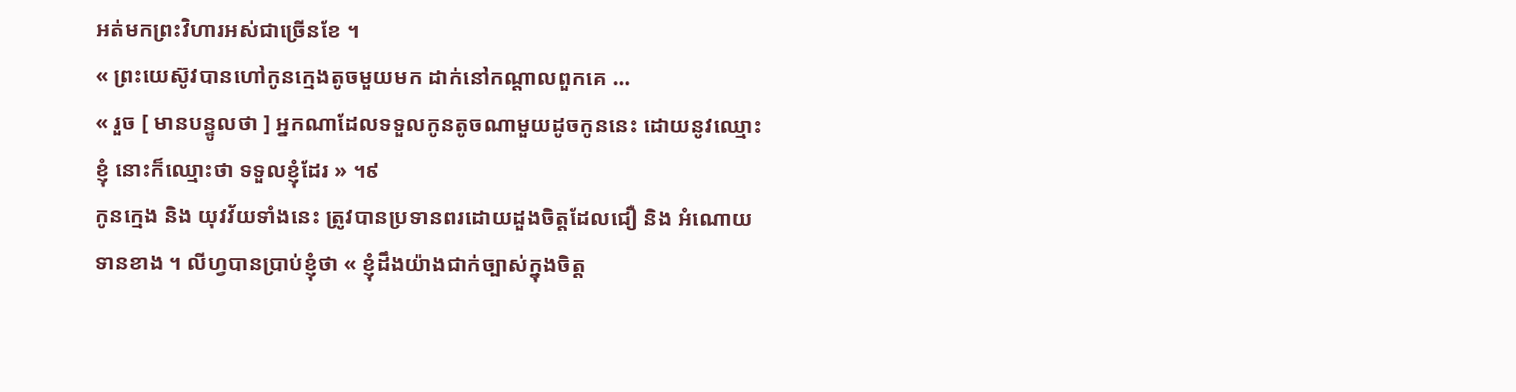អត់មកព្រះវិហារអស់ជាច្រើនខែ ។
« ព្រះយេស៊ូវបានហៅកូនក្មេងតូចមួយមក ដាក់នៅកណ្តាលពួកគេ …
« រួច [ មានបន្ទូលថា ] អ្នកណាដែលទទួលកូនតូចណាមួយដូចកូននេះ ដោយនូវឈ្មោះខ្ញុំ នោះក៏ឈ្មោះថា ទទួលខ្ញុំដែរ » ។៩
កូនក្មេង និង យុវវ័យទាំងនេះ ត្រូវបានប្រទានពរដោយដួងចិត្តដែលជឿ និង អំណោយទានខាង ។ លីហ្វបានប្រាប់ខ្ញុំថា « ខ្ញុំដឹងយ៉ាងជាក់ច្បាស់ក្នុងចិត្ត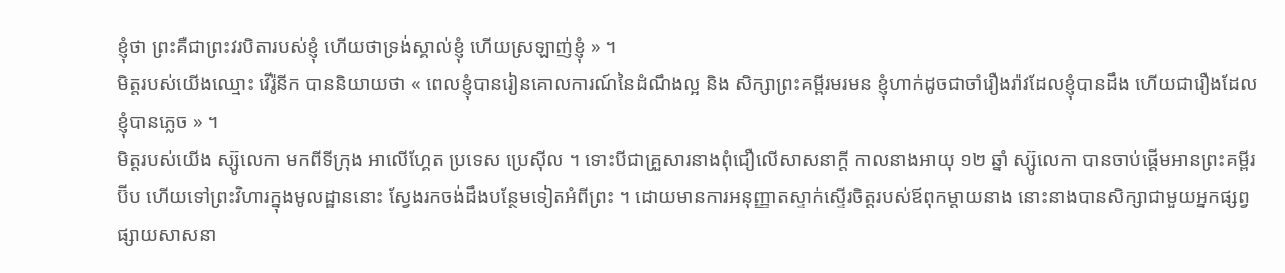ខ្ញុំថា ព្រះគឺជាព្រះវរបិតារបស់ខ្ញុំ ហើយថាទ្រង់ស្គាល់ខ្ញុំ ហើយស្រឡាញ់ខ្ញុំ » ។
មិត្តរបស់យើងឈ្មោះ វើរ៉ូនីក បាននិយាយថា « ពេលខ្ញុំបានរៀនគោលការណ៍នៃដំណឹងល្អ និង សិក្សាព្រះគម្ពីរមរមន ខ្ញុំហាក់ដូចជាចាំរឿងរ៉ាវដែលខ្ញុំបានដឹង ហើយជារឿងដែលខ្ញុំបានភ្លេច » ។
មិត្តរបស់យើង ស្ស៊ូលេកា មកពីទីក្រុង អាលើហ្គែត ប្រទេស ប្រេស៊ីល ។ ទោះបីជាគ្រួសារនាងពុំជឿលើសាសនាក្តី កាលនាងអាយុ ១២ ឆ្នាំ ស្ស៊ូលេកា បានចាប់ផ្តើមអានព្រះគម្ពីរប៊ីប ហើយទៅព្រះវិហារក្នុងមូលដ្ឋាននោះ ស្វែងរកចង់ដឹងបន្ថែមទៀតអំពីព្រះ ។ ដោយមានការអនុញ្ញាតស្ទាក់ស្ទើរចិត្តរបស់ឪពុកម្តាយនាង នោះនាងបានសិក្សាជាមួយអ្នកផ្សព្វផ្សាយសាសនា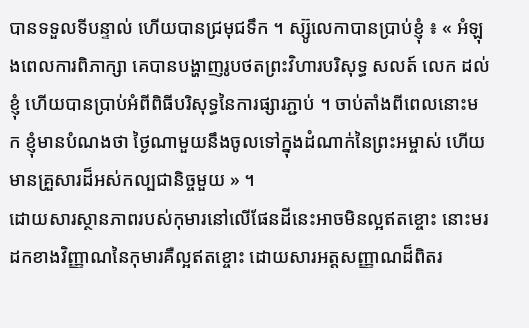បានទទួលទីបន្ទាល់ ហើយបានជ្រមុជទឹក ។ ស្ស៊ូលេកាបានប្រាប់ខ្ញុំ ៖ « អំឡុងពេលការពិភាក្សា គេបានបង្ហាញរូបថតព្រះវិហារបរិសុទ្ធ សលត៍ លេក ដល់ខ្ញុំ ហើយបានប្រាប់អំពីពិធីបរិសុទ្ធនៃការផ្សារភ្ជាប់ ។ ចាប់តាំងពីពេលនោះមក ខ្ញុំមានបំណងថា ថ្ងៃណាមួយនឹងចូលទៅក្នុងដំណាក់នៃព្រះអម្ចាស់ ហើយមានគ្រួសារដ៏អស់កល្បជានិច្ចមួយ » ។
ដោយសារស្ថានភាពរបស់កុមារនៅលើផែនដីនេះអាចមិនល្អឥតខ្ចោះ នោះមរដកខាងវិញ្ញាណនៃកុមារគឺល្អឥតខ្ចោះ ដោយសារអត្តសញ្ញាណដ៏ពិតរ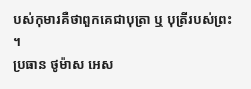បស់កុមារគឺថាពួកគេជាបុត្រា ឬ បុត្រីរបស់ព្រះ ។
ប្រធាន ថូម៉ាស អេស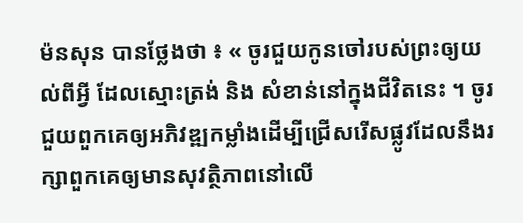ម៉នសុន បានថ្លែងថា ៖ « ចូរជួយកូនចៅរបស់ព្រះឲ្យយល់ពីអ្វី ដែលស្មោះត្រង់ និង សំខាន់នៅក្នុងជីវិតនេះ ។ ចូរជួយពួកគេឲ្យអភិវឌ្ឍកម្លាំងដើម្បីជ្រើសរើសផ្លូវដែលនឹងរក្សាពួកគេឲ្យមានសុវត្ថិភាពនៅលើ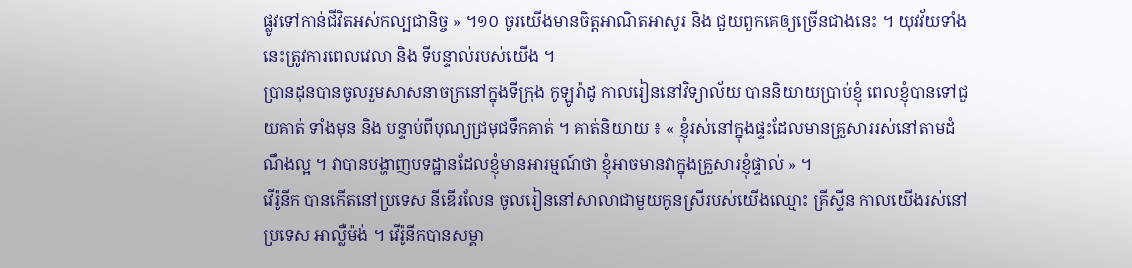ផ្លូវទៅកាន់ជីវិតអស់កល្បជានិច្ច » ។១០ ចូរយើងមានចិត្តអាណិតអាសូរ និង ជួយពួកគេឲ្យច្រើនជាងនេះ ។ យុវវ័យទាំងនេះត្រូវការពេលវេលា និង ទីបន្ទាល់របស់យើង ។
ប្រានដុនបានចូលរួមសាសនាចក្រនៅក្នុងទីក្រុង កូឡូរ៉ាដូ កាលរៀននៅវិទ្យាល័យ បាននិយាយប្រាប់ខ្ញុំ ពេលខ្ញុំបានទៅជួយគាត់ ទាំងមុន និង បន្ទាប់ពីបុណ្យជ្រមុជទឹកគាត់ ។ គាត់និយាយ ៖ « ខ្ញុំរស់នៅក្នុងផ្ទះដែលមានគ្រួសាររស់នៅតាមដំណឹងល្អ ។ វាបានបង្ហាញបទដ្ឋានដែលខ្ញុំមានអារម្មណ៍ថា ខ្ញុំអាចមានវាក្នុងគ្រួសារខ្ញុំផ្ទាល់ » ។
វើរ៉ូនីក បានកើតនៅប្រទេស នីឌើរលែន ចូលរៀននៅសាលាជាមួយកូនស្រីរបស់យើងឈ្មោះ គ្រីស្ទីន កាលយើងរស់នៅប្រទេស អាល្លឺម៉ង់ ។ វើរ៉ូនីកបានសម្គា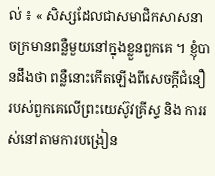ល់ ៖ « សិស្សដែលជាសមាជិកសាសនាចក្រមានពន្លឺមួយនៅក្នុងខ្លួនពួកគេ ។ ខ្ញុំបានដឹងថា ពន្លឺនោះកើតឡើងពីសេចក្តីជំនឿរបស់ពួកគេលើព្រះយេស៊ូវគ្រីស្ទ និង ការរស់នៅតាមការបង្រៀន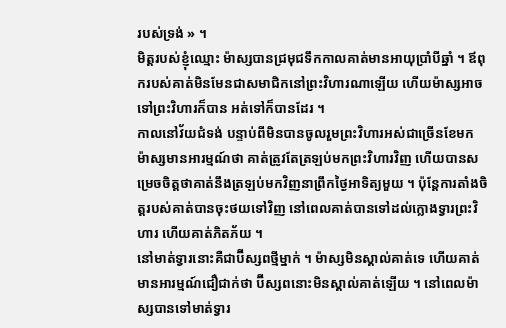របស់ទ្រង់ » ។
មិត្តរបស់ខ្ញុំឈ្មោះ ម៉ាស្សបានជ្រមុជទឹកកាលគាត់មានអាយុប្រាំបីឆ្នាំ ។ ឪពុករបស់គាត់មិនមែនជាសមាជិកនៅព្រះវិហារណាឡើយ ហើយម៉ាស្សអាចទៅព្រះវិហារក៏បាន អត់ទៅក៏បានដែរ ។
កាលនៅវ័យជំទង់ បន្ទាប់ពីមិនបានចូលរួមព្រះវិហារអស់ជាច្រើនខែមក ម៉ាស្សមានអារម្មណ៍ថា គាត់ត្រូវតែត្រឡប់មកព្រះវិហារវិញ ហើយបានសម្រេចចិត្តថាគាត់នឹងត្រឡប់មកវិញនាព្រឹកថ្ងៃអាទិត្យមួយ ។ ប៉ុន្តែការតាំងចិត្តរបស់គាត់បានចុះថយទៅវិញ នៅពេលគាត់បានទៅដល់ក្លោងទ្វារព្រះវិហារ ហើយគាត់ភិតភ័យ ។
នៅមាត់ទ្វារនោះគឺជាប៊ីស្សពថ្មីម្នាក់ ។ ម៉ាស្សមិនស្គាល់គាត់ទេ ហើយគាត់មានអារម្មណ៍ជឿជាក់ថា ប៊ីស្សពនោះមិនស្គាល់គាត់ឡើយ ។ នៅពេលម៉ាស្សបានទៅមាត់ទ្វារ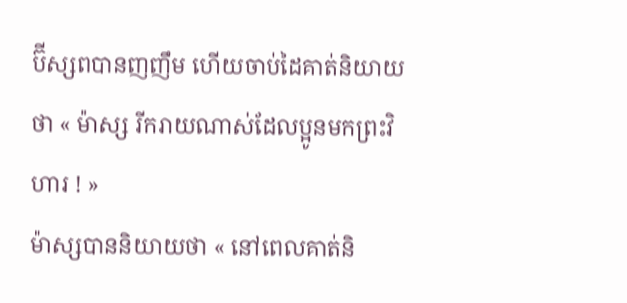ប៊ីស្សពបានញញឹម ហើយចាប់ដៃគាត់និយាយថា « ម៉ាស្ស រីករាយណាស់ដែលប្អូនមកព្រះវិហារ ! »
ម៉ាស្សបាននិយាយថា « នៅពេលគាត់និ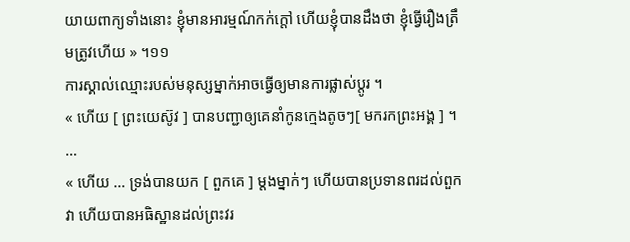យាយពាក្យទាំងនោះ ខ្ញុំមានអារម្មណ៍កក់ក្តៅ ហើយខ្ញុំបានដឹងថា ខ្ញុំធ្វើរឿងត្រឹមត្រូវហើយ » ។១១
ការស្គាល់ឈ្មោះរបស់មនុស្សម្នាក់អាចធ្វើឲ្យមានការផ្លាស់ប្តូរ ។
« ហើយ [ ព្រះយេស៊ូវ ] បានបញ្ជាឲ្យគេនាំកូនក្មេងតូចៗ[ មករកព្រះអង្គ ] ។ …
« ហើយ … ទ្រង់បានយក [ ពួកគេ ] ម្ដងម្នាក់ៗ ហើយបានប្រទានពរដល់ពួកវា ហើយបានអធិស្ឋានដល់ព្រះវរ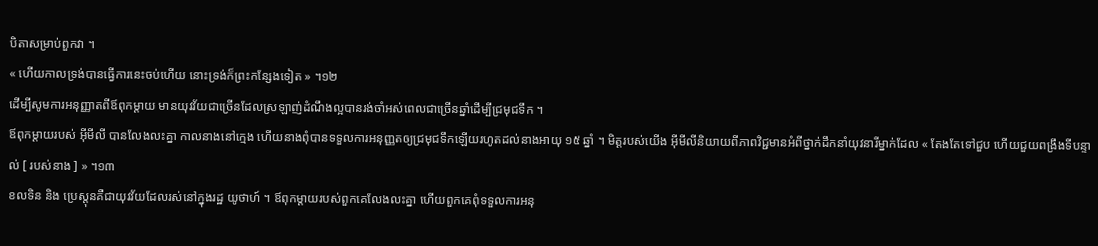បិតាសម្រាប់ពួកវា ។
« ហើយកាលទ្រង់បានធ្វើការនេះចប់ហើយ នោះទ្រង់ក៏ព្រះកន្សែងទៀត » ។១២
ដើម្បីសូមការអនុញ្ញាតពីឪពុកម្តាយ មានយុវវ័យជាច្រើនដែលស្រឡាញ់ដំណឹងល្អបានរង់ចាំអស់ពេលជាច្រើនឆ្នាំដើម្បីជ្រមុជទឹក ។
ឪពុកម្តាយរបស់ អ៊ីមីលី បានលែងលះគ្នា កាលនាងនៅក្មេង ហើយនាងពុំបានទទួលការអនុញ្ញតឲ្យជ្រមុជទឹកឡើយរហូតដល់នាងអាយុ ១៥ ឆ្នាំ ។ មិត្តរបស់យើង អ៊ីមីលីនិយាយពីភាពវិជ្ជមានអំពីថ្នាក់ដឹកនាំយុវនារីម្នាក់ដែល « តែងតែទៅជួប ហើយជួយពង្រឹងទីបន្ទាល់ [ របស់នាង ] » ។១៣
ខលទិន និង ប្រេស្តុនគឺជាយុវវ័យដែលរស់នៅក្នុងរដ្ឋ យូថាហ៍ ។ ឪពុកម្តាយរបស់ពួកគេលែងលះគ្នា ហើយពួកគេពុំទទួលការអនុ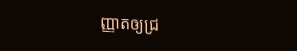ញ្ញាតឲ្យជ្រ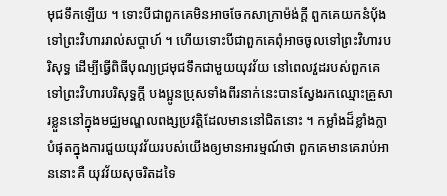មុជទឹកឡើយ ។ ទោះបីជាពួកគេមិនអាចចែកសាក្រាម៉ង់ក្តី ពួកគេយកនំបុ័ងទៅព្រះវិហាររាល់សប្តាហ៍ ។ ហើយទោះបីជាពួកគេពុំអាចចូលទៅព្រះវិហារបរិសុទ្ធ ដើម្បីធ្វើពិធីបុណ្យជ្រមុជទឹកជាមួយយុវវ័យ នៅពេលវួដរបស់ពួកគេទៅព្រះវិហារបរិសុទ្ធក្តី បងប្អូនប្រុសទាំងពីរនាក់នេះបានស្វែងរកឈ្មោះគ្រួសារខ្លួននៅក្នុងមជ្ឈមណ្ឌលពង្សប្រវត្តិដែលមាននៅជិតនោះ ។ កម្លាំងដ៏ខ្លាំងក្លាបំផុតក្នុងការជួយយុវវ័យរបស់យើងឲ្យមានអារម្មណ៍ថា ពួកគេមានគេរាប់អាននោះគឺ យុវវ័យសុចរិតដទៃ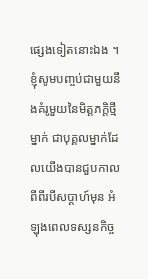ផ្សេងទៀតនោះឯង ។
ខ្ញុំសូមបញ្ចប់ជាមួយនឹងគំរូមួយនៃមិត្តភក្តិថ្មីម្នាក់ ជាបុគ្គលម្នាក់ដែលយើងបានជួបកាលពីពីរបីសប្តាហ៍មុន អំឡុងពេលទស្សនកិច្ច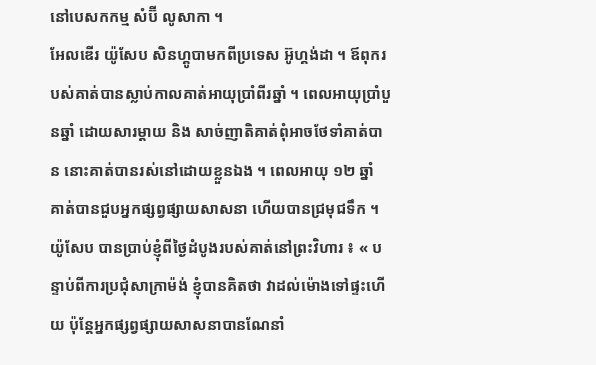នៅបេសកកម្ម សំប៊ី លូសាកា ។
អែលឌើរ យ៉ូសែប សិនហ្គូបាមកពីប្រទេស អ៊ូហ្គង់ដា ។ ឪពុករបស់គាត់បានស្លាប់កាលគាត់អាយុប្រាំពីរឆ្នាំ ។ ពេលអាយុប្រាំបួនឆ្នាំ ដោយសារម្តាយ និង សាច់ញាតិគាត់ពុំអាចថែទាំគាត់បាន នោះគាត់បានរស់នៅដោយខ្លួនឯង ។ ពេលអាយុ ១២ ឆ្នាំ គាត់បានជួបអ្នកផ្សព្វផ្សាយសាសនា ហើយបានជ្រមុជទឹក ។
យ៉ូសែប បានប្រាប់ខ្ញុំពីថ្ងៃដំបូងរបស់គាត់នៅព្រះវិហារ ៖ « បន្ទាប់ពីការប្រជុំសាក្រាម៉ង់ ខ្ញុំបានគិតថា វាដល់ម៉ោងទៅផ្ទះហើយ ប៉ុន្តែអ្នកផ្សព្វផ្សាយសាសនាបានណែនាំ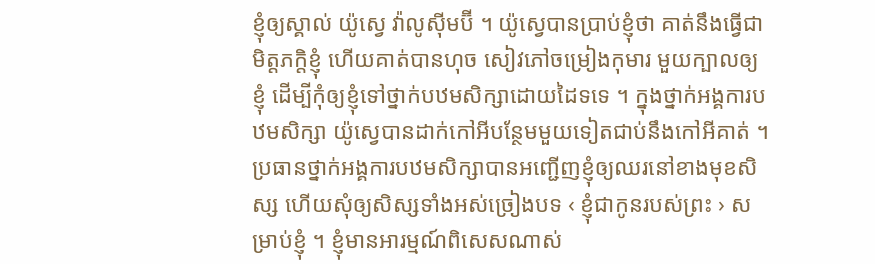ខ្ញុំឲ្យស្គាល់ យ៉ូស្វេ វ៉ាលូស៊ីមប៊ី ។ យ៉ូស្វេបានប្រាប់ខ្ញុំថា គាត់នឹងធ្វើជាមិត្តភក្តិខ្ញុំ ហើយគាត់បានហុច សៀវភៅចម្រៀងកុមារ មួយក្បាលឲ្យខ្ញុំ ដើម្បីកុំឲ្យខ្ញុំទៅថ្នាក់បឋមសិក្សាដោយដៃទទេ ។ ក្នុងថ្នាក់អង្គការបឋមសិក្សា យ៉ូស្វេបានដាក់កៅអីបន្ថែមមួយទៀតជាប់នឹងកៅអីគាត់ ។ ប្រធានថ្នាក់អង្គការបឋមសិក្សាបានអញ្ជើញខ្ញុំឲ្យឈរនៅខាងមុខសិស្ស ហើយសុំឲ្យសិស្សទាំងអស់ច្រៀងបទ ‹ ខ្ញុំជាកូនរបស់ព្រះ › សម្រាប់ខ្ញុំ ។ ខ្ញុំមានអារម្មណ៍ពិសេសណាស់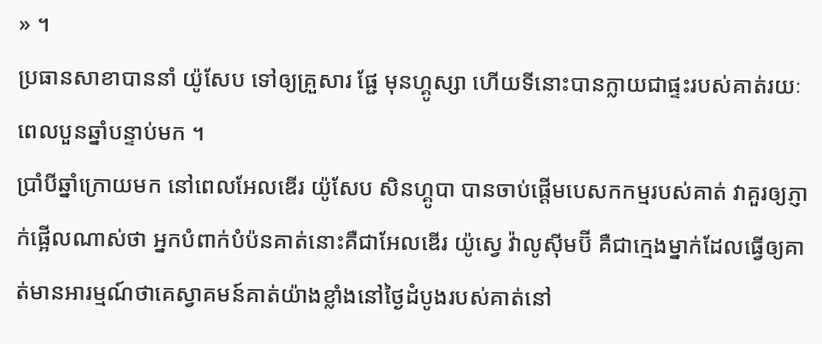» ។
ប្រធានសាខាបាននាំ យ៉ូសែប ទៅឲ្យគ្រួសារ ផ្ជែ មុនហ្គូស្សា ហើយទីនោះបានក្លាយជាផ្ទះរបស់គាត់រយៈពេលបួនឆ្នាំបន្ទាប់មក ។
ប្រាំបីឆ្នាំក្រោយមក នៅពេលអែលឌើរ យ៉ូសែប សិនហ្គូបា បានចាប់ផ្តើមបេសកកម្មរបស់គាត់ វាគួរឲ្យភ្ញាក់ផ្អើលណាស់ថា អ្នកបំពាក់បំប៉នគាត់នោះគឺជាអែលឌើរ យ៉ូស្វេ វ៉ាលូស៊ីមប៊ី គឺជាក្មេងម្នាក់ដែលធ្វើឲ្យគាត់មានអារម្មណ៍ថាគេស្វាគមន៍គាត់យ៉ាងខ្លាំងនៅថ្ងៃដំបូងរបស់គាត់នៅ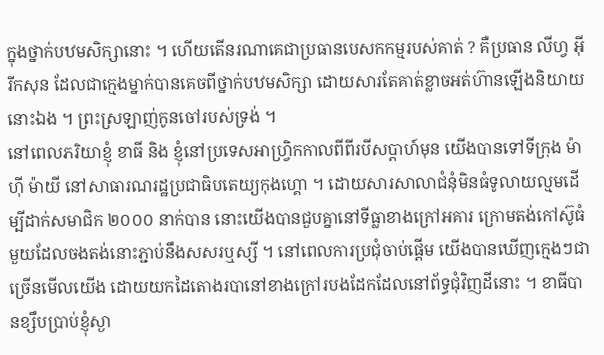ក្នុងថ្នាក់បឋមសិក្សានោះ ។ ហើយតើនរណាគេជាប្រធានបេសកកម្មរបស់គាត់ ? គឺប្រធាន លីហ្វ អ៊ីរីកសុន ដែលជាក្មេងម្នាក់បានគេចពីថ្នាក់បឋមសិក្សា ដោយសារតែគាត់ខ្លាចអត់ហ៊ានឡើងនិយាយនោះឯង ។ ព្រះស្រឡាញ់កូនចៅរបស់ទ្រង់ ។
នៅពេលភរិយាខ្ញុំ ខាធី និង ខ្ញុំនៅប្រទេសអាហ្វ្រិកកាលពីពីរបីសប្តាហ៍មុន យើងបានទៅទីក្រុង ម៉ាហ៊ី ម៉ាយី នៅសាធារណរដ្ឋប្រជាធិបតេយ្យកុងហ្គោ ។ ដោយសារសាលាជំនុំមិនធំទូលាយល្មមដើម្បីដាក់សមាជិក ២០០០ នាក់បាន នោះយើងបានជួបគ្នានៅទីធ្លាខាងក្រៅអគារ ក្រោមតង់កៅស៊ូធំមួយដែលចងតង់នោះភ្ជាប់នឹងសសរឬស្សី ។ នៅពេលការប្រជុំចាប់ផ្តើម យើងបានឃើញក្មេងៗជាច្រើនមើលយើង ដោយយកដៃតោងរបានៅខាងក្រៅរបងដែកដែលនៅព័ទ្ធជុំវិញដីនោះ ។ ខាធីបានខ្សឹបប្រាប់ខ្ញុំស្ងា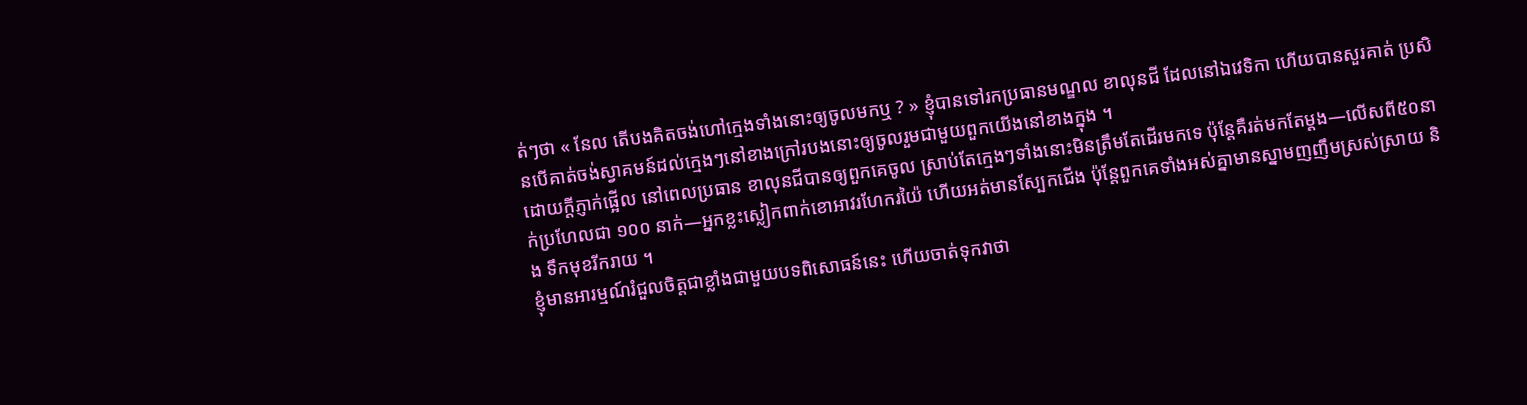ត់ៗថា « នែល តើបងគិតចង់ហៅក្មេងទាំងនោះឲ្យចូលមកឬ ? » ខ្ញុំបានទៅរកប្រធានមណ្ឌល ខាលុនជី ដែលនៅឯវេទិកា ហើយបានសួរគាត់ ប្រសិនបើគាត់ចង់ស្វាគមន៍ដល់ក្មេងៗនៅខាងក្រៅរបងនោះឲ្យចូលរួមជាមួយពួកយើងនៅខាងក្នុង ។
ដោយក្តីភ្ញាក់ផ្អើល នៅពេលប្រធាន ខាលុនជីបានឲ្យពួកគេចូល ស្រាប់តែក្មេងៗទាំងនោះមិនត្រឹមតែដើរមកទេ ប៉ុន្តែគឺរត់មកតែម្តង—លើសពី៥០នាក់ប្រហែលជា ១០០ នាក់—អ្នកខ្លះស្លៀកពាក់ខោអាវរហែករយ៉ៃ ហើយអត់មានស្បែកជើង ប៉ុន្តែពួកគេទាំងអស់គ្នាមានស្នាមញញឹមស្រស់ស្រាយ និង ទឹកមុខរីករាយ ។
ខ្ញុំមានអារម្មណ៍រំជួលចិត្តជាខ្លាំងជាមួយបទពិសោធន៍នេះ ហើយចាត់ទុកវាថា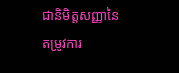ជានិមិត្តសញ្ញានៃតម្រូវការ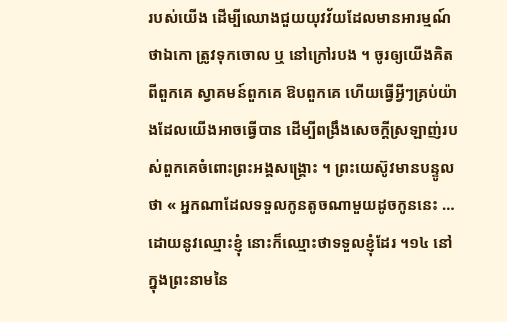របស់យើង ដើម្បីឈោងជួយយុវវ័យដែលមានអារម្មណ៍ថាឯកោ ត្រូវទុកចោល ឬ នៅក្រៅរបង ។ ចូរឲ្យយើងគិតពីពួកគេ ស្វាគមន៍ពួកគេ ឱបពួកគេ ហើយធ្វើអ្វីៗគ្រប់យ៉ាងដែលយើងអាចធ្វើបាន ដើម្បីពង្រឹងសេចក្តីស្រឡាញ់របស់ពួកគេចំពោះព្រះអង្គសង្គ្រោះ ។ ព្រះយេស៊ូវមានបន្ទូលថា « អ្នកណាដែលទទួលកូនតូចណាមួយដូចកូននេះ … ដោយនូវឈ្មោះខ្ញុំ នោះក៏ឈ្មោះថាទទួលខ្ញុំដែរ ។១៤ នៅក្នុងព្រះនាមនៃ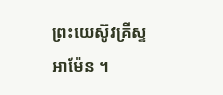ព្រះយេស៊ូវគ្រីស្ទ អាម៉ែន ។